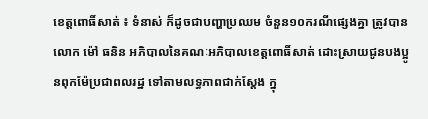ខេត្តពោធិ៍សាត់ ៖ ទំនាស់ ក៏ដូចជាបញ្ហាប្រឈម ចំនួន១០ករណីផ្សេងគ្នា ត្រូវបានលោក ម៉ៅ ធនិន អភិបាលនៃគណៈអភិបាលខេត្តពោធិ៍សាត់ ដោះស្រាយជូនបងប្អូនពុកម៉ែប្រជាពលរដ្ឋ ទៅតាមលទ្ធភាពជាក់ស្តែង ក្នុ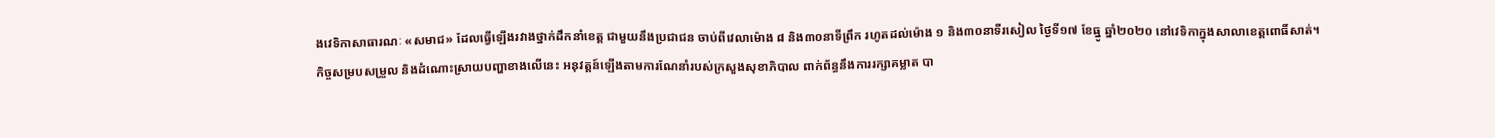ងវេទិកាសាធារណៈ «សមាជ» ដែលធ្វើឡើងរវាងថ្នាក់ដឹកនាំខេត្ត ជាមួយនឹងប្រជាជន ចាប់ពីវេលាម៉ោង ៨ និង៣០នាទីព្រឹក រហូតដល់ម៉ោង ១ និង៣០នាទីរសៀល ថ្ងៃទី១៧ ខែធ្នូ ឆ្នាំ២០២០ នៅវេទិកាក្នុងសាលាខេត្តពោធិ៍សាត់។
កិច្ចសម្របសម្រួល និងដំណោះស្រាយបញ្ហាខាងលើនេះ អនុវត្តន៍ឡើងតាមការណែនាំរបស់ក្រសួងសុខាភិបាល ពាក់ព័ន្ធនឹងការរក្សាគម្លាត បា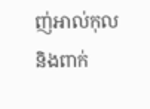ញ់អាល់កុល និងពាក់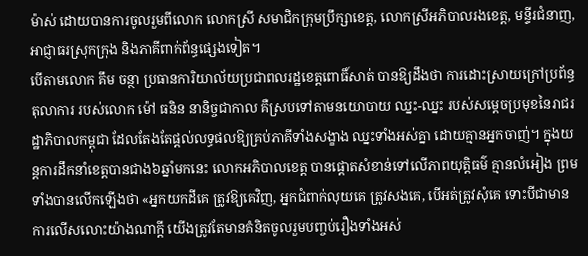ម៉ាស់ ដោយបានការចូលរួមពីលោក លោកស្រី សមាជិកក្រុមប្រឹក្សាខេត្ត, លោកស្រីអភិបាលរងខេត្ត, មន្ទីរជំនាញ, អាជ្ញាធរស្រុកក្រុង និងភាគីពាក់ព័ន្ធផ្សេងទៀត។
បើតាមលោក គឹម ចន្ថា ប្រធានការិយាល័យប្រជាពលរដ្ឋខេត្តពោធិ៍សាត់ បានឱ្យដឹងថា ការដោះស្រាយក្រៅប្រព័ន្ធតុលាការ របស់លោក ម៉ៅ ធនិន នានិច្ចជាកាល គឺស្របទៅតាមនយោបាយ ឈ្នះ-ឈ្នះ របស់សម្តេចប្រមុខនៃរាជរដ្ឋាភិបាលកម្ពុជា ដែលតែងតែផ្តល់លទ្ធផលឱ្យគ្រប់ភាគីទាំងសង្ខាង ឈ្នះទាំងអស់គ្នា ដោយគ្មានអ្នកចាញ់។ ក្នុងយន្តការដឹកនាំខេត្តបានជាង៦ឆ្នាំមកនេះ លោកអភិបាលខេត្ត បានផ្តោតសំខាន់ទៅលើភាពយុត្តិធម៌ គ្មានលំអៀង ព្រមទាំងបានលើកឡើងថា «អ្នកយកដីគេ ត្រូវឱ្យគេវិញ, អ្នកជំពាក់លុយគេ ត្រូវសងគេ, បើអត់ត្រូវសុំគេ ទោះបីជាមានការលើសលោះយ៉ាងណាក្តី យើងត្រូវតែមានគំនិតចូលរួមបញ្ចប់រឿងទាំងអស់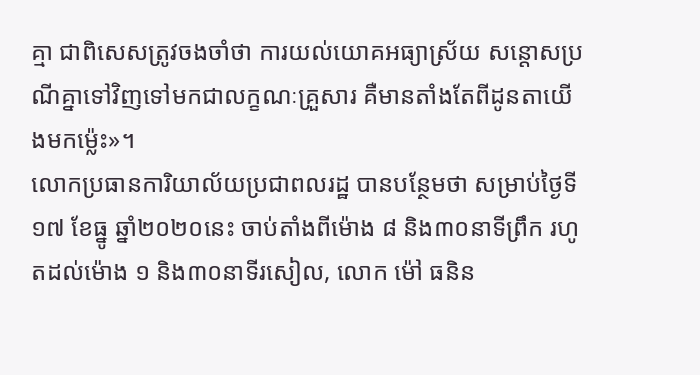គ្មា ជាពិសេសត្រូវចងចាំថា ការយល់យោគអធ្យាស្រ័យ សន្តោសប្រណីគ្នាទៅវិញទៅមកជាលក្ខណៈគ្រួសារ គឺមានតាំងតែពីដូនតាយើងមកម៉្លេះ»។
លោកប្រធានការិយាល័យប្រជាពលរដ្ឋ បានបន្ថែមថា សម្រាប់ថ្ងៃទី១៧ ខែធ្នូ ឆ្នាំ២០២០នេះ ចាប់តាំងពីម៉ោង ៨ និង៣០នាទីព្រឹក រហូតដល់ម៉ោង ១ និង៣០នាទីរសៀល, លោក ម៉ៅ ធនិន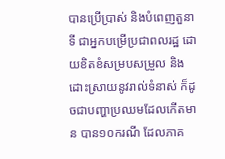បានប្រើប្រាស់ និងបំពេញតួនាទី ជាអ្នកបម្រើប្រជាពលរដ្ឋ ដោយខិតខំសម្របសម្រួល និងដោះស្រាយនូវរាល់ទំនាស់ ក៏ដូចជាបញ្ហាប្រឈមដែលកើតមាន បាន១០ករណី ដែលភាគ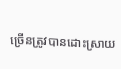ច្រើនត្រូវបានដោះស្រាយ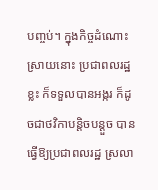បញ្ចប់។ ក្នុងកិច្ចដំណោះស្រាយនោះ ប្រជាពលរដ្ឋខ្លះ ក៏ទទួលបានអង្ករ ក៏ដូចជាថវិកាបន្តិចបន្តួច បានធ្វើឱ្យប្រជាពលរដ្ឋ ស្រលា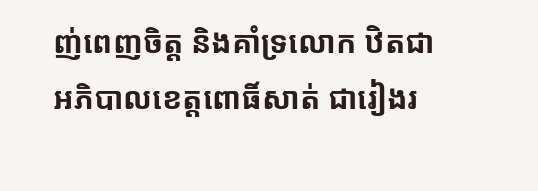ញ់ពេញចិត្ត និងគាំទ្រលោក ឋិតជាអភិបាលខេត្តពោធិ៍សាត់ ជារៀងរ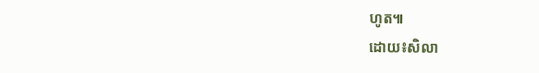ហូត៕
ដោយ៖សិលា